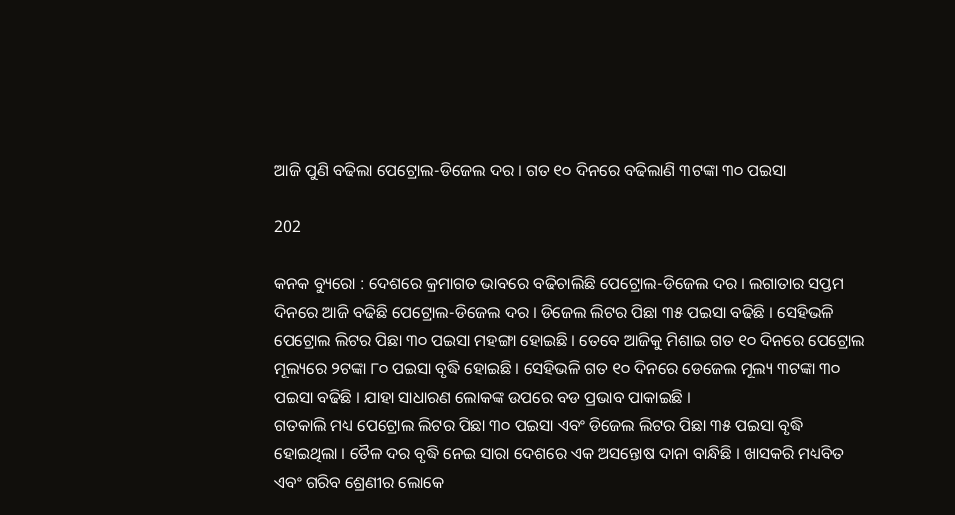ଆଜି ପୁଣି ବଢିଲା ପେଟ୍ରୋଲ-ଡିଜେଲ ଦର । ଗତ ୧୦ ଦିନରେ ବଢିଲାଣି ୩ଟଙ୍କା ୩୦ ପଇସା

202

କନକ ବ୍ୟୁରୋ : ଦେଶରେ କ୍ରମାଗତ ଭାବରେ ବଢିଚାଲିଛି ପେଟ୍ରୋଲ-ଡିଜେଲ ଦର । ଲଗାତାର ସପ୍ତମ ଦିନରେ ଆଜି ବଢିଛି ପେଟ୍ରୋଲ-ଡିଜେଲ ଦର । ଡିଜେଲ ଲିଟର ପିଛା ୩୫ ପଇସା ବଢିଛି । ସେହିଭଳି ପେଟ୍ରୋଲ ଲିଟର ପିଛା ୩୦ ପଇସା ମହଙ୍ଗା ହୋଇଛି । ତେବେ ଆଜିକୁ ମିଶାଇ ଗତ ୧୦ ଦିନରେ ପେଟ୍ରୋଲ ମୂଲ୍ୟରେ ୨ଟଙ୍କା ୮୦ ପଇସା ବୃଦ୍ଧି ହୋଇଛି । ସେହିଭଳି ଗତ ୧୦ ଦିନରେ ଡେଜେଲ ମୂଲ୍ୟ ୩ଟଙ୍କା ୩୦ ପଇସା ବଢିଛି । ଯାହା ସାଧାରଣ ଲୋକଙ୍କ ଉପରେ ବଡ ପ୍ରଭାବ ପାକାଇଛି ।
ଗତକାଲି ମଧ୍ୟ ପେଟ୍ରୋଲ ଲିଟର ପିଛା ୩୦ ପଇସା ଏବଂ ଡିଜେଲ ଲିଟର ପିଛା ୩୫ ପଇସା ବୃଦ୍ଧି ହୋଇଥିଲା । ତୈଳ ଦର ବୃଦ୍ଧି ନେଇ ସାରା ଦେଶରେ ଏକ ଅସନ୍ତୋଷ ଦାନା ବାନ୍ଧିଛି । ଖାସକରି ମଧ୍ୟବିତ ଏବଂ ଗରିବ ଶ୍ରେଣୀର ଲୋକେ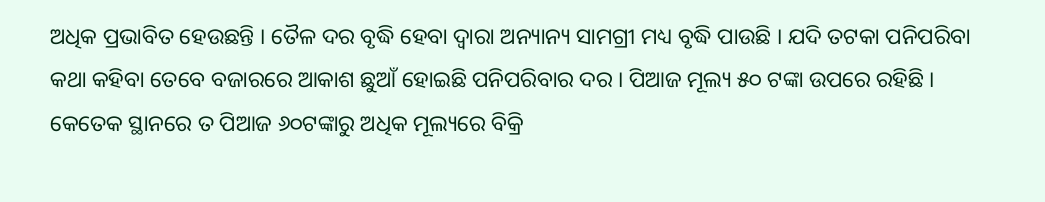ଅଧିକ ପ୍ରଭାବିତ ହେଉଛନ୍ତି । ତୈଳ ଦର ବୃଦ୍ଧି ହେବା ଦ୍ୱାରା ଅନ୍ୟାନ୍ୟ ସାମଗ୍ରୀ ମଧ୍ୟ ବୃଦ୍ଧି ପାଉଛି । ଯଦି ତଟକା ପନିପରିବା କଥା କହିବା ତେବେ ବଜାରରେ ଆକାଶ ଛୁଆଁ ହୋଇଛି ପନିପରିବାର ଦର । ପିଆଜ ମୂଲ୍ୟ ୫୦ ଟଙ୍କା ଉପରେ ରହିଛି । କେତେକ ସ୍ଥାନରେ ତ ପିଆଜ ୬୦ଟଙ୍କାରୁ ଅଧିକ ମୂଲ୍ୟରେ ବିକ୍ରି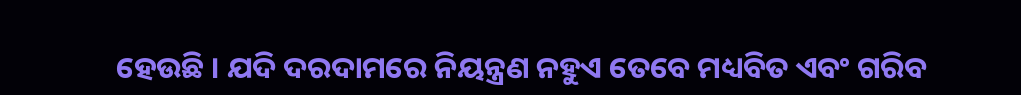ହେଉଛି । ଯଦି ଦରଦାମରେ ନିୟନ୍ତ୍ରଣ ନହୁଏ ତେବେ ମଧ୍ୟବିତ ଏବଂ ଗରିବ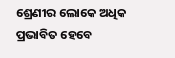ଶ୍ରେଣୀର ଲୋକେ ଅଧିକ ପ୍ରଭାବିତ ହେବେ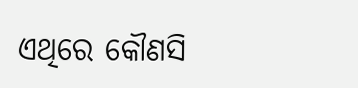ଏଥିରେ କୌଣସି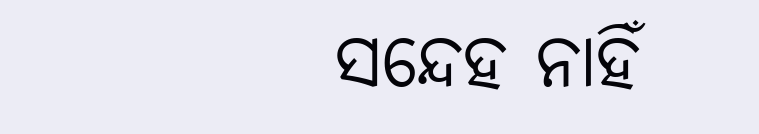ସନ୍ଦେହ ନାହିଁ